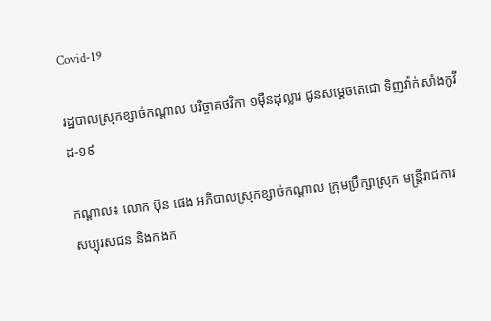Covid-19

រដ្ឋបាលស្រុកខ្សាច់កណ្ដាល បរិច្ចាគថវិកា ១ម៉ឺនដុល្លារ ជូនសម្តេចតេជោ ទិញវ៉ាក់សាំងកូវីដ-១៩

កណ្ដាល៖ លោក ប៊ុន ផេង អភិបាលស្រុកខ្សាច់កណ្តាល ក្រុមប្រឹក្សាស្រុក មន្រ្តីរាជការ សប្បុរសជន និងកងក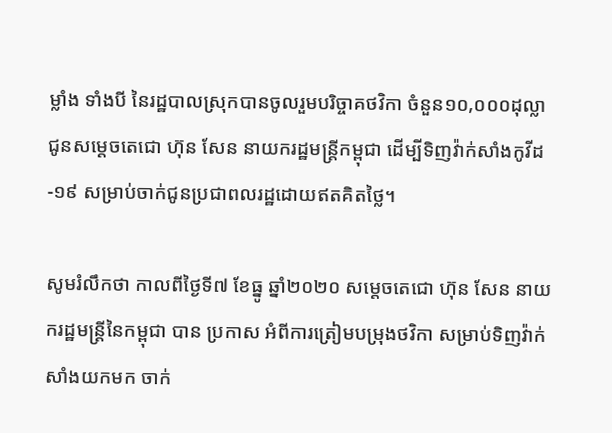ម្លាំង ទាំងបី នៃរដ្ឋបាលស្រុកបានចូលរួមបរិច្ចាគថវិកា ចំនួន១០,០០០ដុល្លា ជូនសម្តេចតេជោ ហ៊ុន សែន នាយករដ្ឋមន្ត្រីកម្ពុជា ដើម្បីទិញវ៉ាក់សាំងកូវីដ-១៩ សម្រាប់ចាក់ជូនប្រជាពលរដ្ឋដោយឥតគិតថ្លៃ។

សូមរំលឹកថា កាលពីថ្ងៃទី៧ ខែធ្នូ ឆ្នាំ២០២០ សម្តេចតេជោ ហ៊ុន សែន នាយករដ្ឋមន្ដ្រីនៃកម្ពុជា បាន ប្រកាស អំពីការត្រៀមបម្រុងថវិកា សម្រាប់ទិញវ៉ាក់សាំងយកមក ចាក់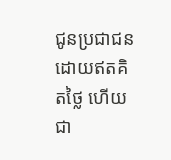ជូនប្រជាជនដោយឥតគិតថ្លៃ ហើយជា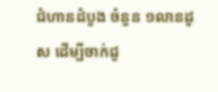ជំហានដំបូង ចំនួន ១លានដូស ដើម្បីចាក់ជូ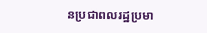នប្រជាពលរដ្ឋប្រមា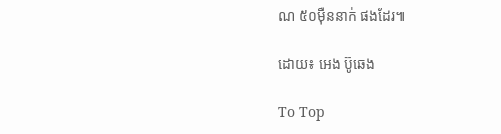ណ ៥០ម៉ឺននាក់ ផងដែរ៕

ដោយ៖ អេង ប៊ូឆេង

To Top